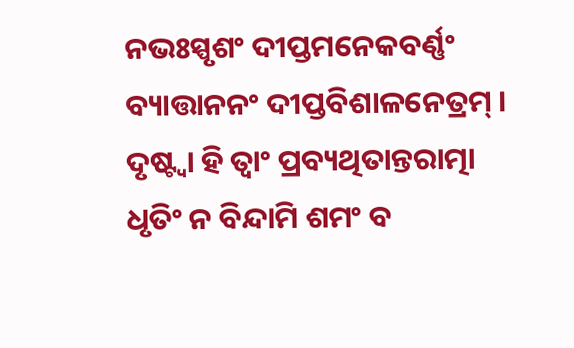ନଭଃସ୍ପୃଶଂ ଦୀପ୍ତମନେକବର୍ଣ୍ଣଂ
ବ୍ୟାତ୍ତାନନଂ ଦୀପ୍ତବିଶାଳନେତ୍ରମ୍ ।
ଦୃଷ୍ଟ୍ୱା ହି ତ୍ୱାଂ ପ୍ରବ୍ୟଥିତାନ୍ତରାତ୍ମା
ଧୃତିଂ ନ ବିନ୍ଦାମି ଶମଂ ବ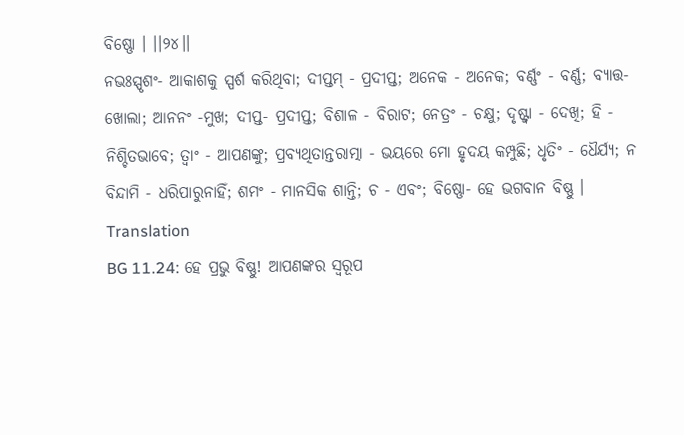ବିଷ୍ଣୋ । ।।୨୪।।
ନଭଃସ୍ପୃଶଂ- ଆକାଶକୁ ସ୍ପର୍ଶ କରିଥିବା; ଦୀପ୍ତମ୍ - ପ୍ରଦୀପ୍ତ; ଅନେକ - ଅନେକ; ବର୍ଣ୍ଣଂ - ବର୍ଣ୍ଣ; ବ୍ୟାତ୍ତ- ଖୋଲା; ଆନନଂ -ମୁଖ; ଦୀପ୍ତ- ପ୍ରଦୀପ୍ତ; ବିଶାଳ - ବିରାଟ; ନେତ୍ରଂ - ଚକ୍ଷୁ; ଦୃଷ୍ଟ୍ୱା - ଦେଖି; ହି - ନିଶ୍ଚିତଭାବେ; ତ୍ୱାଂ - ଆପଣଙ୍କୁ; ପ୍ରବ୍ୟଥିତାନ୍ତରାତ୍ମା - ଭୟରେ ମୋ ହୃଦୟ କମ୍ପୁଛି; ଧୃତିଂ - ଧୈର୍ଯ୍ୟ; ନ ବିନ୍ଦାମି - ଧରିପାରୁନାହିଁ; ଶମଂ - ମାନସିକ ଶାନ୍ତି; ଚ - ଏବଂ; ବିଷ୍ଣୋ- ହେ ଭଗବାନ ବିଷ୍ଣୁ ।
Translation
BG 11.24: ହେ ପ୍ରଭୁ ବିଷ୍ଣୁ! ଆପଣଙ୍କର ସ୍ୱରୂପ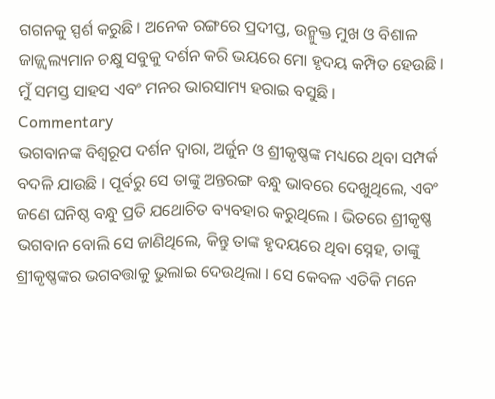ଗଗନକୁ ସ୍ପର୍ଶ କରୁଛି । ଅନେକ ରଙ୍ଗରେ ପ୍ରଦୀପ୍ତ, ଉନ୍ମୁକ୍ତ ମୁଖ ଓ ବିଶାଳ ଜାଜ୍ଜ୍ୱଲ୍ୟମାନ ଚକ୍ଷୁ ସବୁକୁ ଦର୍ଶନ କରି ଭୟରେ ମୋ ହୃଦୟ କମ୍ପିତ ହେଉଛି । ମୁଁ ସମସ୍ତ ସାହସ ଏବଂ ମନର ଭାରସାମ୍ୟ ହରାଇ ବସୁଛି ।
Commentary
ଭଗବାନଙ୍କ ବିଶ୍ୱରୂପ ଦର୍ଶନ ଦ୍ୱାରା, ଅର୍ଜୁନ ଓ ଶ୍ରୀକୃଷ୍ଣଙ୍କ ମଧ୍ୟରେ ଥିବା ସମ୍ପର୍କ ବଦଳି ଯାଉଛି । ପୂର୍ବରୁ ସେ ତାଙ୍କୁ ଅନ୍ତରଙ୍ଗ ବନ୍ଧୁ ଭାବରେ ଦେଖୁଥିଲେ, ଏବଂ ଜଣେ ଘନିଷ୍ଠ ବନ୍ଧୁ ପ୍ରତି ଯଥୋଚିତ ବ୍ୟବହାର କରୁଥିଲେ । ଭିତରେ ଶ୍ରୀକୃଷ୍ଣ ଭଗବାନ ବୋଲି ସେ ଜାଣିଥିଲେ, କିନ୍ତୁ ତାଙ୍କ ହୃଦୟରେ ଥିବା ସ୍ନେହ, ତାଙ୍କୁ ଶ୍ରୀକୃଷ୍ଣଙ୍କର ଭଗବତ୍ତାକୁ ଭୁଲାଇ ଦେଉଥିଲା । ସେ କେବଳ ଏତିକି ମନେ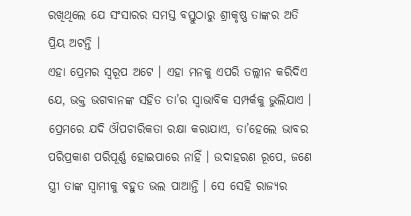ରଖିଥିଲେ ଯେ ସଂସାରର ସମସ୍ତ ବସ୍ତୁଠାରୁ ଶ୍ରୀକୃଷ୍ଣ ତାଙ୍କର ଅତି ପ୍ରିୟ ଅଟନ୍ତି ।
ଏହା ପ୍ରେମର ସ୍ୱରୂପ ଅଟେ । ଏହା ମନକୁ ଏପରି ତଲ୍ଲୀନ କରିଦିଏ ଯେ, ଭକ୍ତ ଭଗବାନଙ୍କ ସହିତ ତା’ର ସ୍ୱାଭାବିକ ସମ୍ପର୍କକୁ ଭୁଲିଯାଏ । ପ୍ରେମରେ ଯଦି ଔପଚାରିକତା ରକ୍ଷା କରାଯାଏ, ତା’ହେଲେ ଭାବର ପରିପ୍ରକାଶ ପରିପୂର୍ଣ୍ଣ ହୋଇପାରେ ନାହିଁ । ଉଦାହରଣ ରୂପେ, ଜଣେ ସ୍ତ୍ରୀ ତାଙ୍କ ସ୍ୱାମୀକୁ ବହୁତ ଭଲ ପାଆନ୍ତି । ସେ ସେହି ରାଜ୍ୟର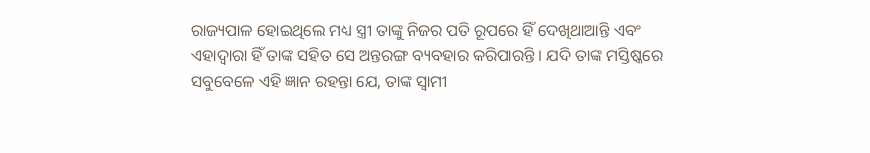ରାଜ୍ୟପାଳ ହୋଇଥିଲେ ମଧ୍ୟ ସ୍ତ୍ରୀ ତାଙ୍କୁ ନିଜର ପତି ରୂପରେ ହିଁ ଦେଖିଥାଆନ୍ତି ଏବଂ ଏହାଦ୍ୱାରା ହିଁ ତାଙ୍କ ସହିତ ସେ ଅନ୍ତରଙ୍ଗ ବ୍ୟବହାର କରିପାରନ୍ତି । ଯଦି ତାଙ୍କ ମସ୍ତିଷ୍କରେ ସବୁବେଳେ ଏହି ଜ୍ଞାନ ରହନ୍ତା ଯେ, ତାଙ୍କ ସ୍ୱାମୀ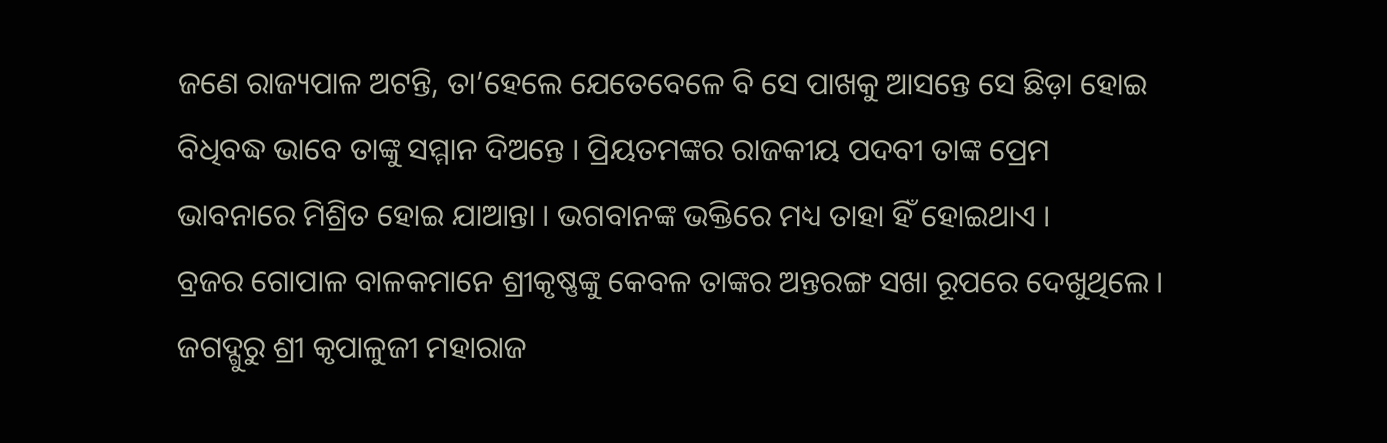ଜଣେ ରାଜ୍ୟପାଳ ଅଟନ୍ତି, ତା’ହେଲେ ଯେତେବେଳେ ବି ସେ ପାଖକୁ ଆସନ୍ତେ ସେ ଛିଡ଼ା ହୋଇ ବିଧିବଦ୍ଧ ଭାବେ ତାଙ୍କୁ ସମ୍ମାନ ଦିଅନ୍ତେ । ପ୍ରିୟତମଙ୍କର ରାଜକୀୟ ପଦବୀ ତାଙ୍କ ପ୍ରେମ ଭାବନାରେ ମିଶ୍ରିତ ହୋଇ ଯାଆନ୍ତା । ଭଗବାନଙ୍କ ଭକ୍ତିରେ ମଧ୍ୟ ତାହା ହିଁ ହୋଇଥାଏ ।
ବ୍ରଜର ଗୋପାଳ ବାଳକମାନେ ଶ୍ରୀକୃଷ୍ଣଙ୍କୁ କେବଳ ତାଙ୍କର ଅନ୍ତରଙ୍ଗ ସଖା ରୂପରେ ଦେଖୁଥିଲେ । ଜଗଦ୍ଗୁରୁ ଶ୍ରୀ କୃପାଳୁଜୀ ମହାରାଜ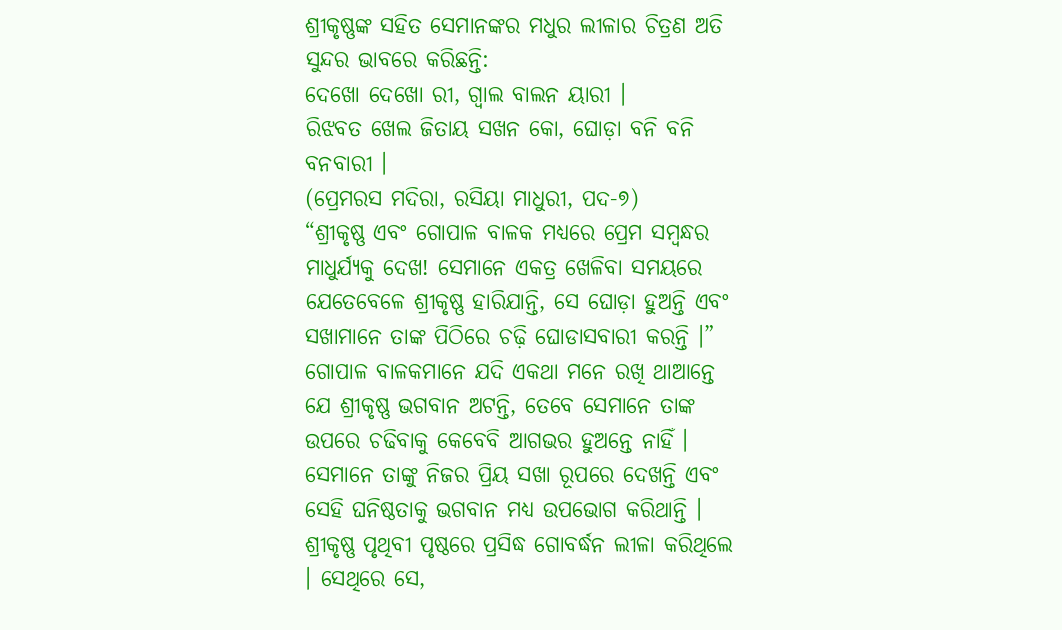ଶ୍ରୀକୃଷ୍ଣଙ୍କ ସହିତ ସେମାନଙ୍କର ମଧୁର ଲୀଳାର ଚିତ୍ରଣ ଅତି ସୁନ୍ଦର ଭାବରେ କରିଛନ୍ତି:
ଦେଖୋ ଦେଖୋ ରୀ, ଗ୍ୱାଲ ବାଲନ ୟାରୀ ।
ରିଝବତ ଖେଲ ଜିତାୟ ସଖନ କୋ, ଘୋଡ଼ା ବନି ବନି ବନବାରୀ ।
(ପ୍ରେମରସ ମଦିରା, ରସିୟା ମାଧୁରୀ, ପଦ-୭)
“ଶ୍ରୀକୃଷ୍ଣ ଏବଂ ଗୋପାଳ ବାଳକ ମଧ୍ୟରେ ପ୍ରେମ ସମ୍ବନ୍ଧର ମାଧୁର୍ଯ୍ୟକୁ ଦେଖ! ସେମାନେ ଏକତ୍ର ଖେଳିବା ସମୟରେ ଯେତେବେଳେ ଶ୍ରୀକୃଷ୍ଣ ହାରିଯାନ୍ତି, ସେ ଘୋଡ଼ା ହୁଅନ୍ତି ଏବଂ ସଖାମାନେ ତାଙ୍କ ପିଠିରେ ଚଢ଼ି ଘୋଡାସବାରୀ କରନ୍ତି ।” ଗୋପାଳ ବାଳକମାନେ ଯଦି ଏକଥା ମନେ ରଖି ଥାଆନ୍ତେ ଯେ ଶ୍ରୀକୃଷ୍ଣ ଭଗବାନ ଅଟନ୍ତି, ତେବେ ସେମାନେ ତାଙ୍କ ଉପରେ ଚଢିବାକୁ କେବେବି ଆଗଭର ହୁଅନ୍ତେ ନାହିଁ । ସେମାନେ ତାଙ୍କୁ ନିଜର ପ୍ରିୟ ସଖା ରୂପରେ ଦେଖନ୍ତି ଏବଂ ସେହି ଘନିଷ୍ଠତାକୁ ଭଗବାନ ମଧ୍ୟ ଉପଭୋଗ କରିଥାନ୍ତି ।
ଶ୍ରୀକୃଷ୍ଣ ପୃଥିବୀ ପୃଷ୍ଠରେ ପ୍ରସିଦ୍ଧ ଗୋବର୍ଦ୍ଧନ ଲୀଳା କରିଥିଲେ । ସେଥିରେ ସେ,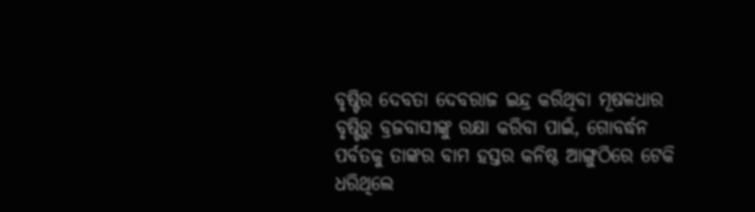ବୃଷ୍ଟିର ଦେବତା ଦେବରାଜ ଇନ୍ଦ୍ର କରିଥିବା ମୂଷଳଧାର ବୃଷ୍ଟିରୁ ବ୍ରଜବାସୀଙ୍କୁ ରକ୍ଷା କରିବା ପାଇଁ, ଗୋବର୍ଦ୍ଧନ ପର୍ବତକୁ ତାଙ୍କର ବାମ ହସ୍ତର କନିଷ୍ଠ ଆଙ୍ଗୁଠିରେ ଟେକି ଧରିଥିଲେ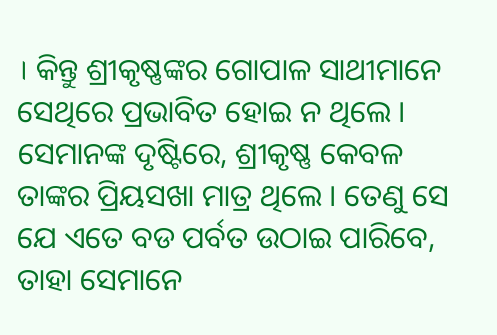। କିନ୍ତୁ ଶ୍ରୀକୃଷ୍ଣଙ୍କର ଗୋପାଳ ସାଥୀମାନେ ସେଥିରେ ପ୍ରଭାବିତ ହୋଇ ନ ଥିଲେ । ସେମାନଙ୍କ ଦୃଷ୍ଟିରେ, ଶ୍ରୀକୃଷ୍ଣ କେବଳ ତାଙ୍କର ପ୍ରିୟସଖା ମାତ୍ର ଥିଲେ । ତେଣୁ ସେ ଯେ ଏତେ ବଡ ପର୍ବତ ଉଠାଇ ପାରିବେ, ତାହା ସେମାନେ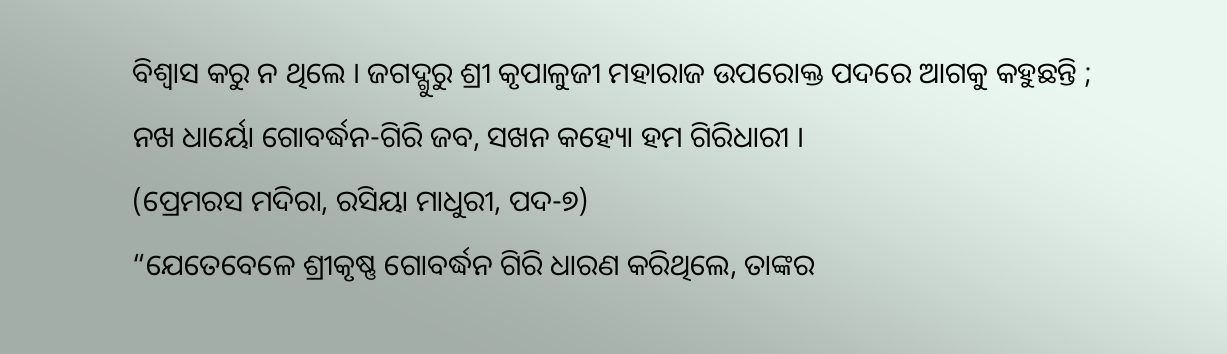ବିଶ୍ୱାସ କରୁ ନ ଥିଲେ । ଜଗଦ୍ଗୁରୁ ଶ୍ରୀ କୃପାଳୁଜୀ ମହାରାଜ ଉପରୋକ୍ତ ପଦରେ ଆଗକୁ କହୁଛନ୍ତି ;
ନଖ ଧାର୍ୟୋ ଗୋବର୍ଦ୍ଧନ-ଗିରି ଜବ, ସଖନ କହ୍ୟୋ ହମ ଗିରିଧାରୀ ।
(ପ୍ରେମରସ ମଦିରା, ରସିୟା ମାଧୁରୀ, ପଦ-୭)
“ଯେତେବେଳେ ଶ୍ରୀକୃଷ୍ଣ ଗୋବର୍ଦ୍ଧନ ଗିରି ଧାରଣ କରିଥିଲେ, ତାଙ୍କର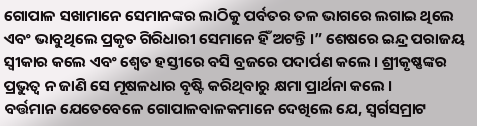ଗୋପାଳ ସଖାମାନେ ସେମାନଙ୍କର ଲାଠିକୁ ପର୍ବତର ତଳ ଭାଗରେ ଲଗାଇ ଥିଲେ ଏବଂ ଭାବୁଥିଲେ ପ୍ରକୃତ ଗିରିଧାରୀ ସେମାନେ ହିଁ ଅଟନ୍ତି ।” ଶେଷରେ ଇନ୍ଦ୍ର ପରାଜୟ ସ୍ୱୀକାର କଲେ ଏବଂ ଶ୍ୱେତ ହସ୍ତୀରେ ବସି ବ୍ରଜରେ ପଦାର୍ପଣ କଲେ । ଶ୍ରୀକୃଷ୍ଣଙ୍କର ପ୍ରଭୁତ୍ୱ ନ ଜାଣି ସେ ମୂଷଳଧାର ବୃଷ୍ଟି କରିଥିବାରୁ କ୍ଷମା ପ୍ରାର୍ଥନା କଲେ ।
ବର୍ତ୍ତମାନ ଯେତେବେଳେ ଗୋପାଳବାଳକମାନେ ଦେଖିଲେ ଯେ, ସ୍ୱର୍ଗସମ୍ରାଟ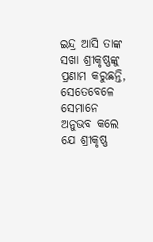ଇନ୍ଦ୍ର ଆସି ତାଙ୍କ ସଖା ଶ୍ରୀକୃଷ୍ଣଙ୍କୁ ପ୍ରଣାମ କରୁଛନ୍ତି, ସେତେବେଳେ ସେମାନେ ଅନୁଭବ କଲେ ଯେ ଶ୍ରୀକୃଷ୍ଣ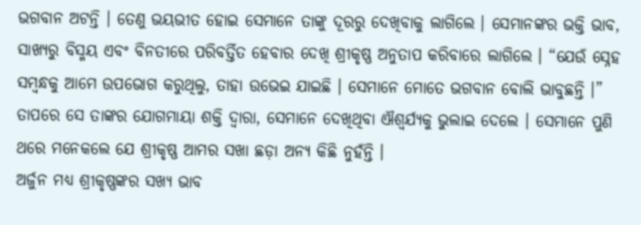ଭଗବାନ ଅଟନ୍ତି । ତେଣୁ ଭୟଭୀତ ହୋଇ ସେମାନେ ତାଙ୍କୁ ଦୂରରୁ ଦେଖିବାକୁ ଲାଗିଲେ । ସେମାନଙ୍କର ଭକ୍ତି ଭାବ, ସାଖ୍ୟରୁ ବିସ୍ମୟ ଏବଂ ବିନତୀରେ ପରିବର୍ତ୍ତିତ ହେବାର ଦେଖି ଶ୍ରୀକୃଷ୍ଣ ଅନୁତାପ କରିବାରେ ଲାଗିଲେ । “ଯେଉଁ ସ୍ନେହ ସମ୍ବନ୍ଧକୁ ଆମେ ଉପଭୋଗ କରୁଥିଲୁ, ତାହା ଉଭେଇ ଯାଇଛି । ସେମାନେ ମୋତେ ଭଗବାନ ବୋଲି ଭାବୁଛନ୍ତି ।” ତାପରେ ସେ ତାଙ୍କର ଯୋଗମାୟା ଶକ୍ତି ଦ୍ୱାରା, ସେମାନେ ଦେଖିଥିବା ଐଶ୍ୱର୍ଯ୍ୟକୁ ଭୁଲାଇ ଦେଲେ । ସେମାନେ ପୁଣି ଥରେ ମନେକଲେ ଯେ ଶ୍ରୀକୃଷ୍ଣ ଆମର ସଖା ଛଡ଼ା ଅନ୍ୟ କିଛି ନୁହଁନ୍ତି ।
ଅର୍ଜୁନ ମଧ୍ୟ ଶ୍ରୀକୃଷ୍ଣଙ୍କର ସଖ୍ୟ ଭାବ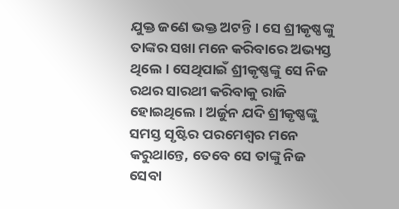ଯୁକ୍ତ ଜଣେ ଭକ୍ତ ଅଟନ୍ତି । ସେ ଶ୍ରୀକୃଷ୍ଣଙ୍କୁ ତାଙ୍କର ସଖା ମନେ କରିବାରେ ଅଭ୍ୟସ୍ତ ଥିଲେ । ସେଥିପାଇଁ ଶ୍ରୀକୃଷ୍ଣଙ୍କୁ ସେ ନିଜ ରଥର ସାରଥୀ କରିବାକୁ ରାଜି ହୋଇଥିଲେ । ଅର୍ଜୁନ ଯଦି ଶ୍ରୀକୃଷ୍ଣଙ୍କୁ ସମସ୍ତ ସୃଷ୍ଟିର ପରମେଶ୍ୱର ମନେ କରୁଥାନ୍ତେ, ତେବେ ସେ ତାଙ୍କୁ ନିଜ ସେବା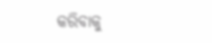କରିବାକୁ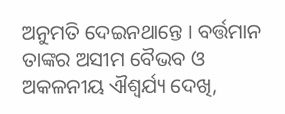ଅନୁମତି ଦେଇନଥାନ୍ତେ । ବର୍ତ୍ତମାନ ତାଙ୍କର ଅସୀମ ବୈଭବ ଓ ଅକଳନୀୟ ଐଶ୍ୱର୍ଯ୍ୟ ଦେଖି,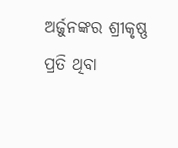ଅର୍ଜୁନଙ୍କର ଶ୍ରୀକୃଷ୍ଣ ପ୍ରତି ଥିବା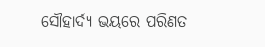ସୌହାର୍ଦ୍ୟ ଭୟରେ ପରିଣତ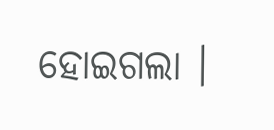ହୋଇଗଲା ।